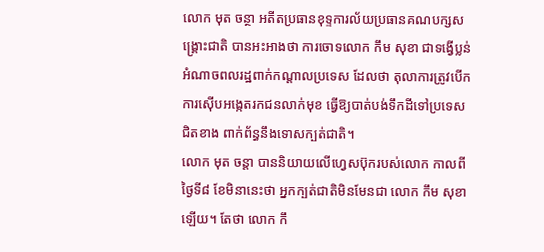លោក មុត ចន្ថា អតីតប្រធានខុទ្ទការល័យប្រធានគណបក្សសង្គ្រោះជាតិ បានអះអាងថា ការចោទលោក កឹម សុខា ជាទង្វើប្លន់អំណាចពលរដ្ឋពាក់កណ្តាលប្រទេស ដែលថា តុលាការត្រូវបើកការស៊ើបអង្កេតរកជនលាក់មុខ ធ្វើឱ្យបាត់បង់ទឹកដីទៅប្រទេសជិតខាង ពាក់ព័ន្ធនឹងទោសក្បត់ជាតិ។
លោក មុត ចន្តា បាននិយាយលើហ្វេសប៊ុករបស់លោក កាលពីថ្ងៃទី៨ ខែមិនានេះថា អ្នកក្បត់ជាតិមិនមែនជា លោក កឹម សុខា ឡើយ។ តែថា លោក កឹ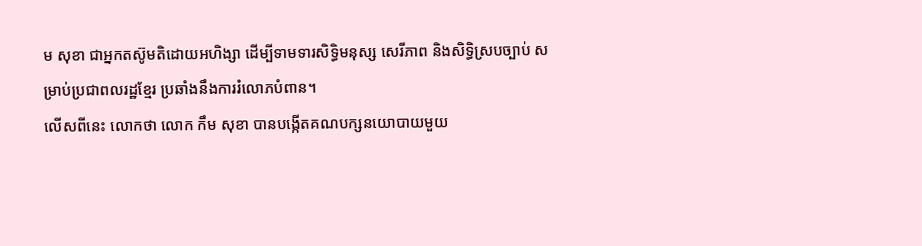ម សុខា ជាអ្នកតស៊ូមតិដោយអហិង្សា ដើម្បីទាមទារសិទ្ធិមនុស្ស សេរីភាព និងសិទ្ធិស្របច្បាប់ សម្រាប់ប្រជាពលរដ្ឋខ្មែរ ប្រឆាំងនឹងការរំលោភបំពាន។
លើសពីនេះ លោកថា លោក កឹម សុខា បានបង្កើតគណបក្សនយោបាយមួយ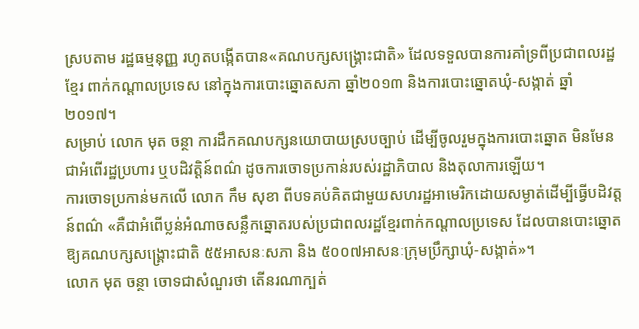ស្របតាម រដ្ឋធម្មនុញ្ញ រហូតបង្កើតបាន«គណបក្សសង្រ្គោះជាតិ» ដែលទទួលបានការគាំទ្រពីប្រជាពលរដ្ឋខ្មែរ ពាក់កណ្តាលប្រទេស នៅក្នុងការបោះឆ្នោតសភា ឆ្នាំ២០១៣ និងការបោះឆ្នោតឃុំ-សង្កាត់ ឆ្នាំ២០១៧។
សម្រាប់ លោក មុត ចន្ថា ការដឹកគណបក្សនយោបាយស្របច្បាប់ ដើម្បីចូលរួមក្នុងការបោះឆ្នោត មិនមែនជាអំពើរដ្ឋប្រហារ ឬបដិវត្តិន៍ពណ៌ ដូចការចោទប្រកាន់របស់រដ្ឋាភិបាល និងតុលាការឡើយ។
ការចោទប្រកាន់មកលើ លោក កឹម សុខា ពីបទគប់គិតជាមួយសហរដ្ឋអាមេរិកដោយសម្ងាត់ដើម្បីធ្វើបដិវត្តន៍ពណ៌ «គឺជាអំពើប្លន់អំណាចសន្លឹកឆ្នោតរបស់ប្រជាពលរដ្ឋខ្មែរពាក់កណ្តាលប្រទេស ដែលបានបោះឆ្នោតឱ្យគណបក្សសង្រ្គោះជាតិ ៥៥អាសនៈសភា និង ៥០០៧អាសនៈក្រុមប្រឹក្សាឃុំ-សង្កាត់»។
លោក មុត ចន្ថា ចោទជាសំណួរថា តើនរណាក្បត់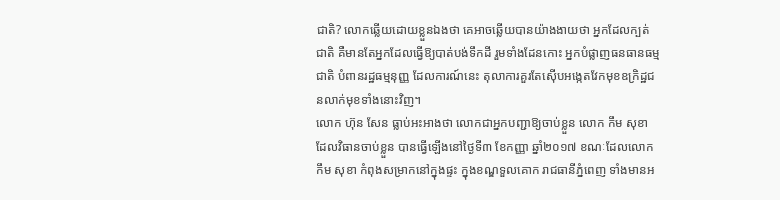ជាតិ? លោកឆ្លើយដោយខ្លួនឯងថា គេអាចឆ្លើយបានយ៉ាងងាយថា អ្នកដែលក្បត់ជាតិ គឺមានតែអ្នកដែលធ្វើឱ្យបាត់បង់ទឹកដី រួមទាំងដែនកោះ អ្នកបំផ្លាញធនធានធម្មជាតិ បំពានរដ្ឋធម្មនុញ្ញ ដែលការណ៍នេះ តុលាការគួរតែស៊ើបអង្កេតវែកមុខឧក្រិដ្ឋជនលាក់មុខទាំងនោះវិញ។
លោក ហ៊ុន សែន ធ្លាប់អះអាងថា លោកជាអ្នកបញ្ជាឱ្យចាប់ខ្លួន លោក កឹម សុខា ដែលវិធានចាប់ខ្លួន បានធ្វើឡើងនៅថ្ងៃទី៣ ខែកញ្ញា ឆ្នាំ២០១៧ ខណៈដែលលោក កឹម សុខា កំពុងសម្រាកនៅក្នុងផ្ទះ ក្នុងខណ្ឌទួលគោក រាជធានីភ្នំពេញ ទាំងមានអ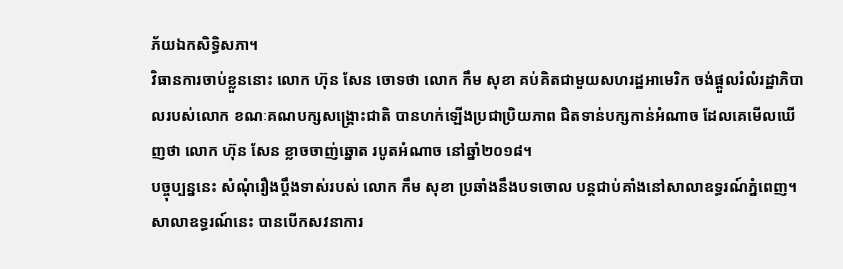ភ័យឯកសិទ្ធិសភា។
វិធានការចាប់ខ្លួននោះ លោក ហ៊ុន សែន ចោទថា លោក កឹម សុខា គប់គិតជាមួយសហរដ្ឋអាមេរិក ចង់ផ្តួលរំលំរដ្ឋាភិបាលរបស់លោក ខណៈគណបក្សសង្គ្រោះជាតិ បានហក់ឡើងប្រជាប្រិយភាព ជិតទាន់បក្សកាន់អំណាច ដែលគេមើលឃើញថា លោក ហ៊ុន សែន ខ្លាចចាញ់ឆ្នោត របូតអំណាច នៅឆ្នាំ២០១៨។
បច្ចុប្បន្ននេះ សំណុំរឿងប្តឹងទាស់របស់ លោក កឹម សុខា ប្រឆាំងនឹងបទចោល បន្តជាប់គាំងនៅសាលាឧទ្ធរណ៍ភ្នំពេញ។
សាលាឧទ្ធរណ៍នេះ បានបើកសវនាការ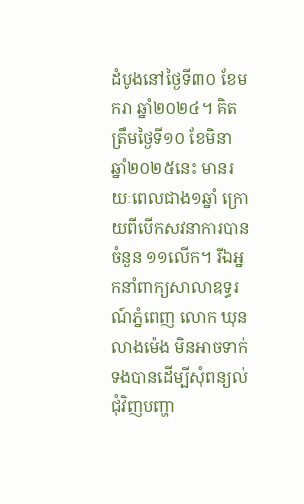ដំបូងនៅថ្ងៃទី៣០ ខែមករា ឆ្នាំ២០២៤។ គិតត្រឹមថ្ងៃទី១០ ខែមិនា ឆ្នាំ២០២៥នេះ មានរយៈពេលជាង១ឆ្នាំ ក្រោយពីបើកសវនាការបានចំនួន ១១លើក។ រីឯអ្នកនាំពាក្យសាលាឧទ្ធរណ៍ភ្នំពេញ លោក ឃុន លាងម៉េង មិនអាចទាក់ទងបានដើម្បីសុំពន្យល់ជុំវិញបញ្ហា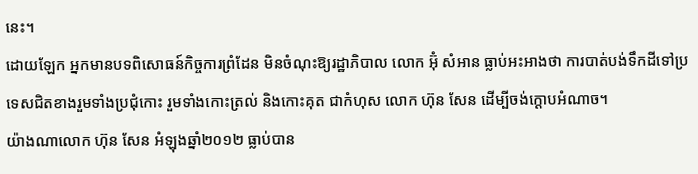នេះ។
ដោយឡែក អ្នកមានបទពិសោធន៍កិច្ចការព្រំដែន មិនចំណុះឱ្យរដ្ឋាភិបាល លោក អ៊ុំ សំអាន ធ្លាប់អះអាងថា ការបាត់បង់ទឹកដីទៅប្រទេសជិតខាងរួមទាំងប្រជុំកោះ រួមទាំងកោះត្រល់ និងកោះគុត ជាកំហុស លោក ហ៊ុន សែន ដើម្បីចង់ក្តោបអំណាច។
យ៉ាងណាលោក ហ៊ុន សែន អំឡុងឆ្នាំ២០១២ ធ្លាប់បាន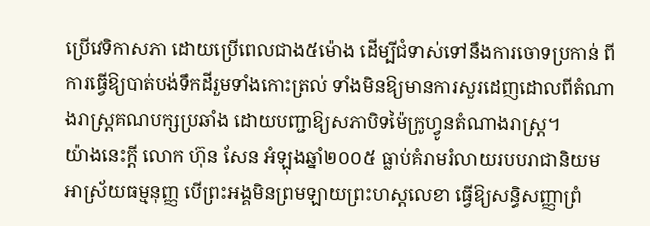ប្រើវេទិកាសភា ដោយប្រើពេលជាង៥ម៉ោង ដើម្បីជំទាស់ទៅនឹងការចោទប្រកាន់ ពីការធ្វើឱ្យបាត់បង់ទឹកដីរួមទាំងកោះត្រល់ ទាំងមិនឱ្យមានការសួរដេញដោលពីតំណាងរាស្ត្រគណបក្សប្រឆាំង ដោយបញ្ជាឱ្យសភាបិទម៉ៃក្រូហ្វូនតំណាងរាស្ត្រ។
យ៉ាងនេះក្តី លោក ហ៊ុន សែន អំឡុងឆ្នាំ២០០៥ ធ្លាប់គំរាមរំលាយរបបរាជានិយម អាស្រ័យធម្មនុញ្ញ បើព្រះអង្គមិនព្រមឡាយព្រះហស្តលេខា ធ្វើឱ្យសន្ធិសញ្ញាព្រំ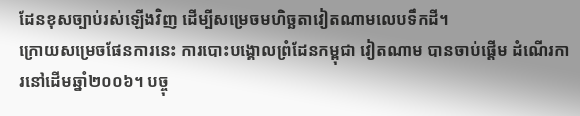ដែនខុសច្បាប់រស់ឡើងវិញ ដើម្បីសម្រេចមហិច្ឆតាវៀតណាមលេបទឹកដី។
ក្រោយសម្រេចផែនការនេះ ការបោះបង្គោលព្រំដែនកម្ពុជា វៀតណាម បានចាប់ផ្តើម ដំណើរការនៅដើមឆ្នាំ២០០៦។ បច្ចុ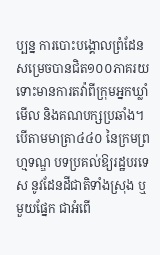ប្បន្ន ការបោះបង្គោលព្រំដែន សម្រេចបានជិត១០០ភាគរយ ទោះមានការតវ៉ាពីក្រុមអ្នកឃ្លាំមើល និងគណបក្សប្រឆាំង។
បើតាមមាត្រា៤៤០ នៃក្រមព្រហ្មទណ្ឌ បទប្រគល់ឱ្យរដ្ឋបរទេស នូវដែនដីជាតិទាំងស្រុង ឬមួយផ្នែក ជាអំពើ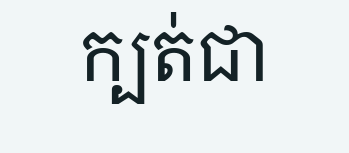ក្បត់ជា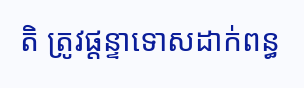តិ ត្រូវផ្តន្ទាទោសដាក់ពន្ធ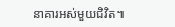នាគារអស់មួយជិវិត៕